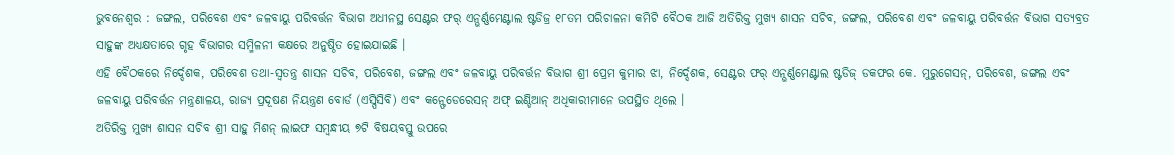ଭୁବନେଶ୍ୱର : ଜଙ୍ଗଲ, ପରିବେଶ ଏବଂ ଜଳବାୟୁ ପରିବର୍ତ୍ତନ ବିଭାଗ ଅଧୀନସ୍ଥ ସେଣ୍ଟର ଫର୍ ଏନ୍ଭର୍ଣ୍ଣମେଣ୍ଟାଲ ଷ୍ଟଡିଜ୍ର ୧୮ତମ ପରିଚାଳନା କମିଟି ବୈଠକ ଆଜି ଅତିରିକ୍ତ ମୁଖ୍ୟ ଶାସନ ସଚିବ, ଜଙ୍ଗଲ, ପରିବେଶ ଏବଂ ଜଳବାୟୁ ପରିବର୍ତ୍ତନ ବିଭାଗ ସତ୍ୟବ୍ରତ ସାହୁଙ୍କ ଅଧ୍ୟକ୍ଷତାରେ ଗୃହ ବିଭାଗର ସମ୍ମିଳନୀ କକ୍ଷରେ ଅନୁଷ୍ଠିତ ହୋଇଯାଇଛି ।
ଏହି ବୈଠକରେ ନିର୍ଦ୍ଦେଶକ, ପରିବେଶ ତଥା-ସ୍ୱତନ୍ତ୍ର ଶାସନ ସଚିବ, ପରିବେଶ, ଜଙ୍ଗଲ ଏବଂ ଜଳବାୟୁ ପରିବର୍ତ୍ତନ ବିଭାଗ ଶ୍ରୀ ପ୍ରେମ କୁମାର ଝା, ନିର୍ଦ୍ଦେଶକ, ସେଣ୍ଟର ଫର୍ ଏନ୍ଭର୍ଣ୍ଣମେଣ୍ଟାଲ ଷ୍ଟଡିଜ୍ ଡକଫର କେ. ମୁରୁଗେସନ୍, ପରିବେଶ, ଜଙ୍ଗଲ ଏବଂ ଜଳବାୟୁ ପରିବର୍ତ୍ତନ ମନ୍ତ୍ରଣାଳୟ, ରାଜ୍ୟ ପ୍ରଦୂଷଣ ନିୟନ୍ତ୍ରଣ ବୋର୍ଡ (ଏସ୍ପିସିବି) ଏବଂ କନ୍ଫେଡେରେସନ୍ ଅଫ୍ ଇଣ୍ଡିଆନ୍ ଅଧିକାରୀମାନେ ଉପସ୍ଥିତ ଥିଲେ ।
ଅତିରିକ୍ତ ମୁଖ୍ୟ ଶାସନ ସଚିବ ଶ୍ରୀ ସାହୁ ମିଶନ୍ ଲାଇଫ ସମ୍ବନ୍ଧୀୟ ୭ଟି ବିଷୟବସ୍ତୁ ଉପରେ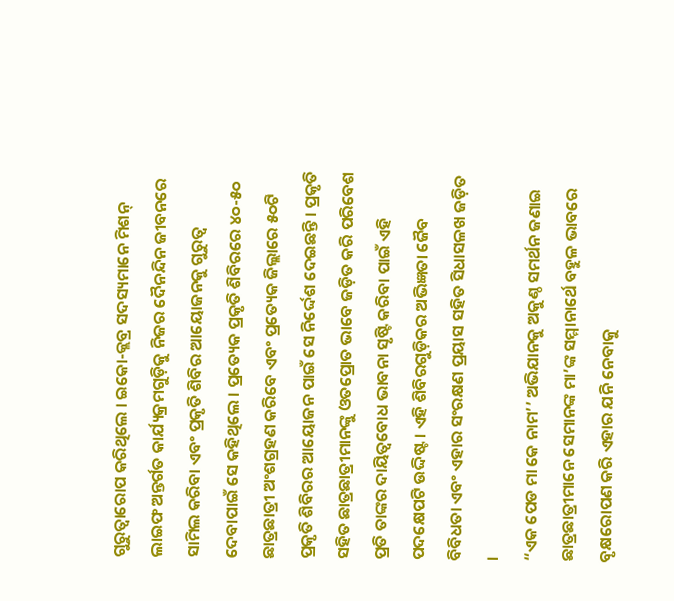ଗୁରୁତ୍ୱାରୋପ କରିଥିଲେ । ଇକୋ-କ୍ଲବ୍ର ସଦସ୍ୟମାନେ ମିଶନ୍ ଲାଇଫ ଅନ୍ତର୍ଗତ କାର୍ଯ୍ୟକ୍ରମଗୁଡ଼ିକୁ ନିଜର ଦୈନନ୍ଦିନ ଜୀବନରେ ସାମିଲ କରିବା ଏବଂ ପ୍ରକୃତି ଶିବିର ଆୟୋଜନକୁ ଗୁରୁତ୍ୱ ଦେବାପାଇଁ ସେ କହିଥିଲେ । ପ୍ରତ୍ୟେକ ପ୍ରକୃତି ଶିବିରରେ ୪୦-୫୦ ଛାତ୍ରଛାତ୍ରୀ ଅଂଶଗ୍ରହଣ କରିବେ ଏବଂ ପ୍ରତ୍ୟେକ ଜିଲ୍ଲାରେ ୫୦ଟି ପ୍ରକୃତି ଶିବିରର ଆୟୋଜନ ପାଇଁ ସେ ନିର୍ଦ୍ଦେଶ ଦେଇଛନ୍ତି । ପ୍ରକୃତି ସହିତ ଛାତ୍ରଛାତ୍ରୀମାନଙ୍କୁ ଓତପ୍ରୋତ ଭାବେ ଜଡ଼ିତ କରି ପରିବେଶ ପ୍ରତି ତାଙ୍କର ଦାୟିତ୍ୱବୋଧ ଭାବନା ସୃଷ୍ଟି କରିବା ପାଇଁ ଏହି ପଦକ୍ଷେପଟି ଉଦ୍ଦିଷ୍ଟ । ଏହି ଶିବିରଗୁଡ଼ିକର ଅଭିଜ୍ଞତା ଜୈବ ବିବିଧତା ଏବଂ ଏହାର ସଂରକ୍ଷଣ ପ୍ରୟାସ ସହିତ ସିଧାସଳଖ ଜଡ଼ିତ ।
“ଏକ ପେଡ ମା କେ ନାମ’’ ଅଭିଯାନକୁ ଅକୁଣ୍ଠ ସମର୍ଥନ ଜଣାଇ ଛାତ୍ରଛାତ୍ରୀମାନେ ସେମାନଙ୍କ ମା’ଙ୍କ ସମ୍ମାନାର୍ଥେ ବହୁଳ ଭାବରେ ବୃକ୍ଷରୋପଣ କରି ଏହାର ଯନି ନେବାକୁ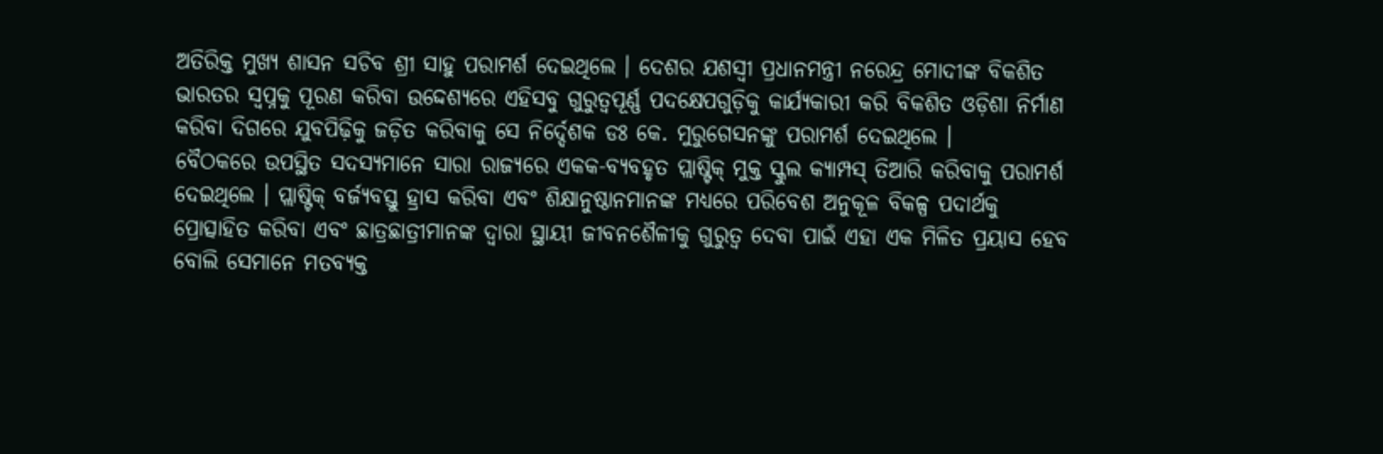ଅତିରିକ୍ତ ମୁଖ୍ୟ ଶାସନ ସଚିବ ଶ୍ରୀ ସାହୁ ପରାମର୍ଶ ଦେଇଥିଲେ । ଦେଶର ଯଶସ୍ୱୀ ପ୍ରଧାନମନ୍ତ୍ରୀ ନରେନ୍ଦ୍ର ମୋଦୀଙ୍କ ବିକଶିତ ଭାରତର ସ୍ୱପ୍ନକୁ ପୂରଣ କରିବା ଉଦ୍ଦେଶ୍ୟରେ ଏହିସବୁ ଗୁରୁତ୍ୱପୂର୍ଣ୍ଣ ପଦକ୍ଷେପଗୁଡ଼ିକୁ କାର୍ଯ୍ୟକାରୀ କରି ବିକଶିତ ଓଡ଼ିଶା ନିର୍ମାଣ କରିବା ଦିଗରେ ଯୁବପିଢ଼ିକୁ ଜଡ଼ିତ କରିବାକୁ ସେ ନିର୍ଦ୍ଦେଶକ ଡଃ କେ. ମୁରୁଗେସନଙ୍କୁ ପରାମର୍ଶ ଦେଇଥିଲେ ।
ବୈଠକରେ ଉପସ୍ଥିତ ସଦସ୍ୟମାନେ ସାରା ରାଜ୍ୟରେ ଏକକ-ବ୍ୟବହୃତ ପ୍ଲାଷ୍ଟିକ୍ ମୁକ୍ତ ସ୍କୁଲ କ୍ୟାମ୍ପସ୍ ତିଆରି କରିବାକୁ ପରାମର୍ଶ ଦେଇଥିଲେ । ପ୍ଲାଷ୍ଟିକ୍ ବର୍ଜ୍ୟବସ୍ତୁ ହ୍ରାସ କରିବା ଏବଂ ଶିକ୍ଷାନୁଷ୍ଠାନମାନଙ୍କ ମଧ୍ୟରେ ପରିବେଶ ଅନୁକୂଳ ବିକଳ୍ପ ପଦାର୍ଥକୁ ପ୍ରୋତ୍ସାହିତ କରିବା ଏବଂ ଛାତ୍ରଛାତ୍ରୀମାନଙ୍କ ଦ୍ୱାରା ସ୍ଥାୟୀ ଜୀବନଶୈଳୀକୁ ଗୁରୁତ୍ୱ ଦେବା ପାଇଁ ଏହା ଏକ ମିଳିତ ପ୍ରୟାସ ହେବ ବୋଲି ସେମାନେ ମତବ୍ୟକ୍ତ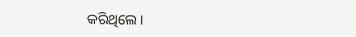କରିଥିଲେ ।